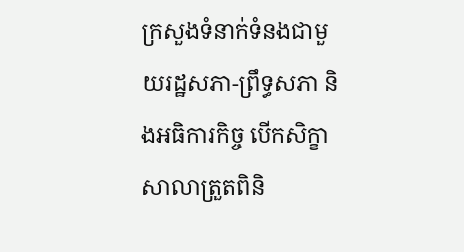ក្រសួងទំនាក់ទំនងជាមួយរដ្ឋសភា-ព្រឹទ្ធសភា និងអធិការកិច្ច បើកសិក្ខាសាលាត្រួតពិនិ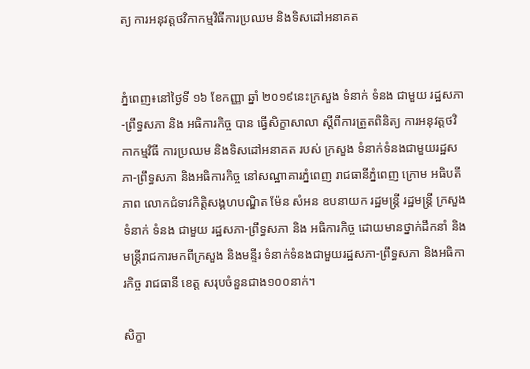ត្យ ការអនុវត្តថវិកាកម្មវិធីការប្រឈម និងទិសដៅអនាគត


ភ្នំពេញ៖នៅថ្ងៃទី ១៦ ខែកញ្ញា ឆ្នាំ ២០១៩នេះក្រសួង ទំនាក់ ទំនង ជាមួយ រដ្ឋសភា-ព្រឹទ្ធសភា និង អធិការកិច្ច បាន ធ្វើសិក្ខាសាលា ស្តីពីការត្រួតពិនិត្យ ការអនុវត្តថវិកាកម្មវិធី ការប្រឈម និងទិសដៅអនាគត របស់ ក្រសួង ទំនាក់ទំនងជាមួយរដ្ឋសភា-ព្រឹទ្ធសភា និងអធិការកិច្ច នៅសណ្ឋាគារភ្នំពេញ រាជធានីភ្នំពេញ ក្រោម អធិបតីភាព លោកជំទាវកិត្តិសង្គហបណ្ឌិត ម៉ែន សំអន ឧបនាយក រដ្ឋមន្រ្តី រដ្ឋមន្ត្រី ក្រសួង ទំនាក់ ទំនង ជាមួយ រដ្ឋសភា-ព្រឹទ្ធសភា និង អធិការកិច្ច ដោយមានថ្នាក់ដឹកនាំ និងមន្ត្រីរាជការមកពីក្រសួង និងមន្ទីរ ទំនាក់ទំនងជាមួយរដ្ឋសភា-ព្រឹទ្ធសភា និងអធិការកិច្ច រាជធានី ខេត្ត សរុបចំនួនជាង១០០នាក់។

សិក្ខា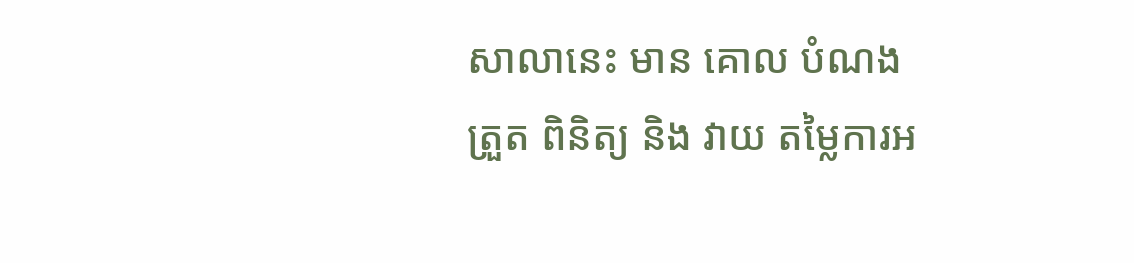សាលានេះ មាន គោល បំណង ត្រួត ពិនិត្យ និង វាយ តម្លៃការអ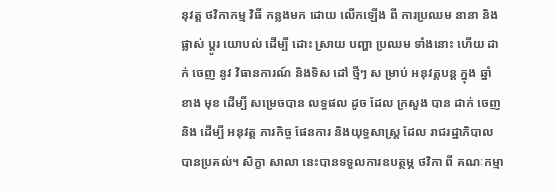នុវត្ត ថវិកាកម្ម វិធី កន្លងមក ដោយ លើកឡើង ពី ការប្រឈម នានា និង ផ្លាស់ ប្តូរ យោបល់ ដើម្បី ដោះ ស្រាយ បញ្ហា ប្រឈម ទាំងនោះ ហើយ ដាក់ ចេញ នូវ វិធានការណ៍ និងទិស ដៅ ថ្មីៗ ស ម្រាប់ អនុវត្តបន្ត ក្នុង ឆ្នាំ ខាង មុខ ដើម្បី សម្រេចបាន លទ្ធផល ដូច ដែល ក្រសួង បាន ដាក់ ចេញ និង ដើម្បី អនុវត្ត ភារកិច្ច ផែនការ និងយុទ្ធសាស្ត្រ ដែល រាជរដ្ឋាភិបាល បានប្រគល់។ សិក្ខា សាលា នេះបានទទួលការឧបត្ថម្ភ ថវិកា ពី គណៈកម្មា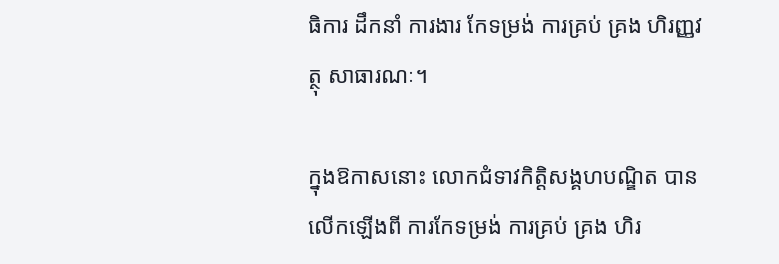ធិការ ដឹកនាំ ការងារ កែទម្រង់ ការគ្រប់ គ្រង ហិរញ្ញវត្ថុ សាធារណៈ។

ក្នុងឱកាសនោះ លោកជំទាវកិត្តិសង្គហបណ្ឌិត បានលើកឡើងពី ការកែទម្រង់ ការគ្រប់ គ្រង ហិរ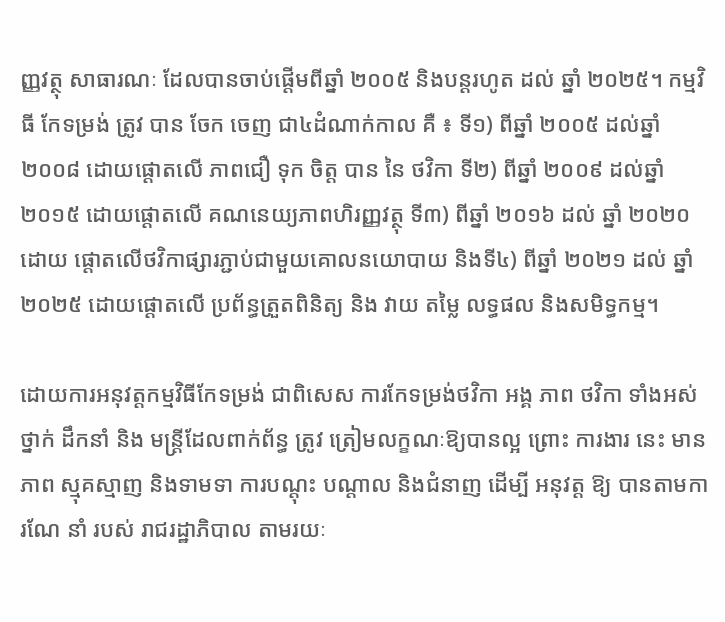ញ្ញវត្ថុ សាធារណៈ ដែលបានចាប់ផ្តើមពីឆ្នាំ ២០០៥ និងបន្តរហូត ដល់ ឆ្នាំ ២០២៥។ កម្មវិធី កែទម្រង់ ត្រូវ បាន ចែក ចេញ ជា៤ដំណាក់កាល គឺ ៖ ទី១) ពីឆ្នាំ ២០០៥ ដល់ឆ្នាំ ២០០៨ ដោយផ្តោតលើ ភាពជឿ ទុក ចិត្ត បាន នៃ ថវិកា ទី២) ពីឆ្នាំ ២០០៩ ដល់ឆ្នាំ ២០១៥ ដោយផ្តោតលើ គណនេយ្យភាពហិរញ្ញវត្ថុ ទី៣) ពីឆ្នាំ ២០១៦ ដល់ ឆ្នាំ ២០២០ ដោយ ផ្តោតលើថវិកាផ្សារភ្ជាប់ជាមួយគោលនយោបាយ និងទី៤) ពីឆ្នាំ ២០២១ ដល់ ឆ្នាំ ២០២៥ ដោយផ្តោតលើ ប្រព័ន្ធត្រួតពិនិត្យ និង វាយ តម្លៃ លទ្ធផល និងសមិទ្ធកម្ម។

ដោយការអនុវត្តកម្មវិធីកែទម្រង់ ជាពិសេស ការកែទម្រង់ថវិកា អង្គ ភាព ថវិកា ទាំងអស់ ថ្នាក់ ដឹកនាំ និង មន្ត្រីដែលពាក់ព័ន្ធ ត្រូវ ត្រៀមលក្ខណៈឱ្យបានល្អ ព្រោះ ការងារ នេះ មាន ភាព ស្មុគស្មាញ និងទាមទា ការបណ្តុះ បណ្តាល និងជំនាញ ដើម្បី អនុវត្ត ឱ្យ បានតាមការណែ នាំ របស់ រាជរដ្ឋាភិបាល តាមរយៈ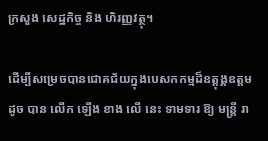ក្រសួង សេដ្ឋកិច្ច និង ហិរញ្ញវត្ថុ។

ដើម្បីសម្រេចបានជោគជ័យក្នុងបេសកកម្មដ៏ឧត្តុង្គឧត្តម ដូច បាន លើក ឡើង ខាង លើ នេះ ទាមទារ ឱ្យ មន្ត្រី រា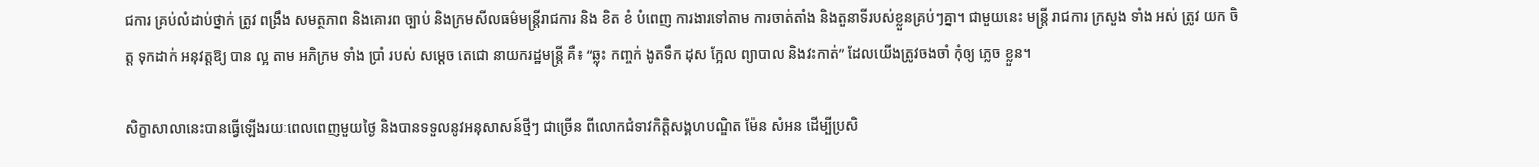ជការ គ្រប់លំដាប់ថ្នាក់ ត្រូវ ពង្រឹង សមត្ថភាព និងគោរព ច្បាប់ និងក្រមសីលធម៌មន្ត្រីរាជការ និង ខិត ខំ បំពេញ ការងារទៅតាម ការចាត់តាំង និងតួនាទីរបស់ខ្លួនគ្រប់ៗគ្នា។ ជាមួយនេះ មន្ត្រី រាជការ ក្រសួង ទាំង អស់ ត្រូវ យក ចិត្ត ទុកដាក់ អនុវត្តឱ្យ បាន ល្អ តាម អភិក្រម ទាំង ប្រាំ របស់ សម្តេច តេជោ នាយករដ្ឋមន្ត្រី គឺ៖ “ឆ្លុះ កញ្ចក់ ងូតទឹក ដុស ក្អែល ព្យាបាល និងវះកាត់” ដែលយើងត្រូវចងចាំ កុំឲ្យ ភ្លេច ខ្លួន។

សិក្ខាសាលានេះបានធ្វើឡើងរយៈពេលពេញមួយថ្ងៃ និងបានទទួលនូវអនុសាសន៍ថ្មីៗ ជាច្រើន ពីលោកជំទាវកិត្តិសង្គហបណ្ឌិត ម៉ែន សំអន ដើម្បីប្រសិ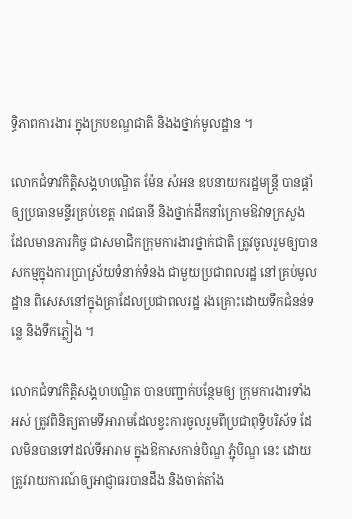ទ្ធិភាពការងារ ក្នុងក្របខណ្ឌជាតិ និងងថ្នាក់មូលដ្ឋាន ។

លោកជំទាវកិត្តិសង្គហបណ្ឌិត ម៉ែន សំអន ឧបនាយករដ្ឋមន្ត្រី បានផ្តាំឲ្យប្រធានមន្ទីរគ្រប់ខេត្ត រាជធានី និងថ្នាក់ដឹកនាំក្រោមឱវាទក្រសួង ដែលមានភារកិច្ច ជាសមាជិកក្រុមការងារថ្នាក់ជាតិ ត្រូវចូលរួមឲ្យបានសកម្មក្នុងការប្រាស្រ័យទំនាក់ទំនង ជាមួយប្រជាពលរដ្ឋ នៅគ្រប់មូលដ្ឋាន ពិសេសនៅក្នុងគ្រាដែលប្រជាពលរដ្ឋ រងគ្រោះដោយទឹកជំនន់ទន្លេ និងទឹកភ្លៀង ។

លោកជំទាវកិត្តិសង្គហបណ្ឌិត បានបញ្ជាក់បន្ថែមឲ្យ ក្រុមការងារទាំងអស់ ត្រូវពិនិត្យតាមទីអារាមដែលខ្វះការចូលរួមពីប្រជាពុទ្ធិបរិស័ទ ដែលមិនបានទៅដល់ទីអារាម ក្នុងឱកាសកាន់បិណ្ឌ ភ្ជុំបិណ្ឌ នេះ ដោយត្រូវរាយការណ៍ឲ្យអាជ្ញាធរបានដឹង និងចាត់តាំង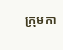ក្រុមកា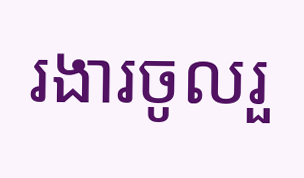រងារចូលរួ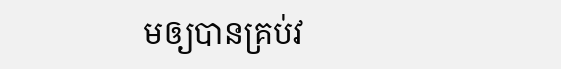មឲ្យបានគ្រប់វ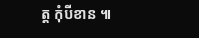ត្ត កុំបីខាន ៕